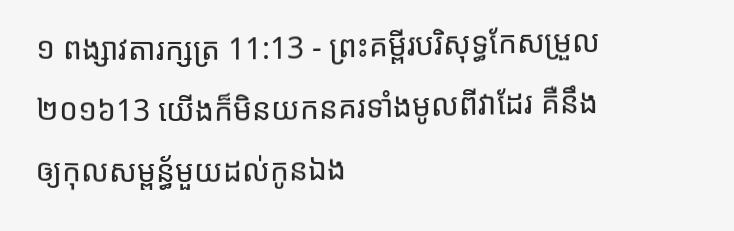១ ពង្សាវតារក្សត្រ 11:13 - ព្រះគម្ពីរបរិសុទ្ធកែសម្រួល ២០១៦13 យើងក៏មិនយកនគរទាំងមូលពីវាដែរ គឺនឹងឲ្យកុលសម្ពន័្ធមួយដល់កូនឯង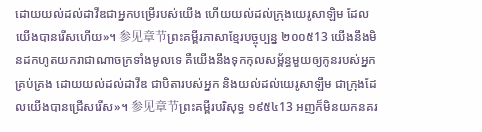ដោយយល់ដល់ដាវីឌជាអ្នកបម្រើរបស់យើង ហើយយល់ដល់ក្រុងយេរូសាឡិម ដែលយើងបានរើសហើយ»។ 参见章节ព្រះគម្ពីរភាសាខ្មែរបច្ចុប្បន្ន ២០០៥13 យើងនឹងមិនដកហូតយករាជាណាចក្រទាំងមូលទេ គឺយើងនឹងទុកកុលសម្ព័ន្ធមួយឲ្យកូនរបស់អ្នកគ្រប់គ្រង ដោយយល់ដល់ដាវីឌ ជាបិតារបស់អ្នក និងយល់ដល់យេរូសាឡឹម ជាក្រុងដែលយើងបានជ្រើសរើស»។ 参见章节ព្រះគម្ពីរបរិសុទ្ធ ១៩៥៤13 អញក៏មិនយកនគរ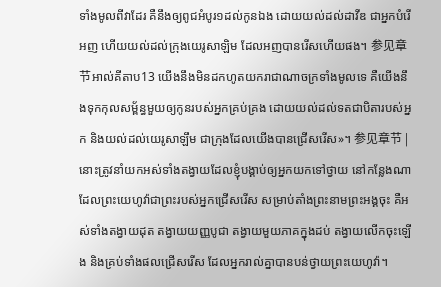ទាំងមូលពីវាដែរ គឺនឹងឲ្យពូជអំបូរ១ដល់កូនឯង ដោយយល់ដល់ដាវីឌ ជាអ្នកបំរើអញ ហើយយល់ដល់ក្រុងយេរូសាឡិម ដែលអញបានរើសហើយផង។ 参见章节អាល់គីតាប13 យើងនឹងមិនដកហូតយករាជាណាចក្រទាំងមូលទេ គឺយើងនឹងទុកកុលសម្ព័ន្ធមួយឲ្យកូនរបស់អ្នកគ្រប់គ្រង ដោយយល់ដល់ទតជាបិតារបស់អ្នក និងយល់ដល់យេរូសាឡឹម ជាក្រុងដែលយើងបានជ្រើសរើស»។ 参见章节 |
នោះត្រូវនាំយកអស់ទាំងតង្វាយដែលខ្ញុំបង្គាប់ឲ្យអ្នកយកទៅថ្វាយ នៅកន្លែងណាដែលព្រះយេហូវ៉ាជាព្រះរបស់អ្នកជ្រើសរើស សម្រាប់តាំងព្រះនាមព្រះអង្គចុះ គឺអស់ទាំងតង្វាយដុត តង្វាយយញ្ញបូជា តង្វាយមួយភាគក្នុងដប់ តង្វាយលើកចុះឡើង និងគ្រប់ទាំងផលជ្រើសរើស ដែលអ្នករាល់គ្នាបានបន់ថ្វាយព្រះយេហូវ៉ា។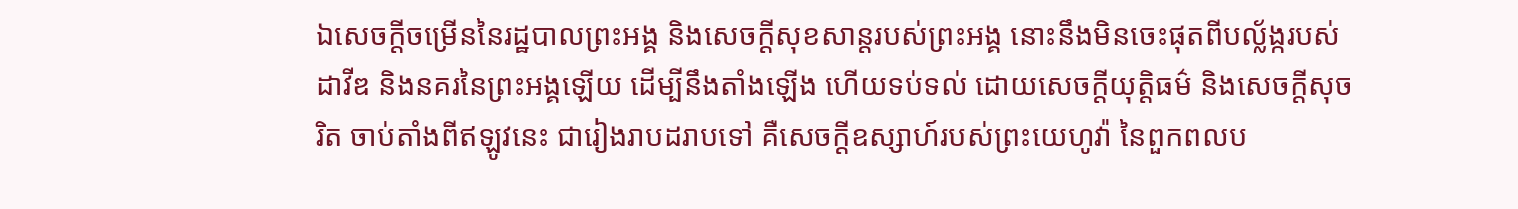ឯសេចក្ដីចម្រើននៃរដ្ឋបាលព្រះអង្គ និងសេចក្ដីសុខសាន្តរបស់ព្រះអង្គ នោះនឹងមិនចេះផុតពីបល្ល័ង្ករបស់ដាវីឌ និងនគរនៃព្រះអង្គឡើយ ដើម្បីនឹងតាំងឡើង ហើយទប់ទល់ ដោយសេចក្ដីយុត្តិធម៌ និងសេចក្ដីសុចរិត ចាប់តាំងពីឥឡូវនេះ ជារៀងរាបដរាបទៅ គឺសេចក្ដីឧស្សាហ៍របស់ព្រះយេហូវ៉ា នៃពួកពលប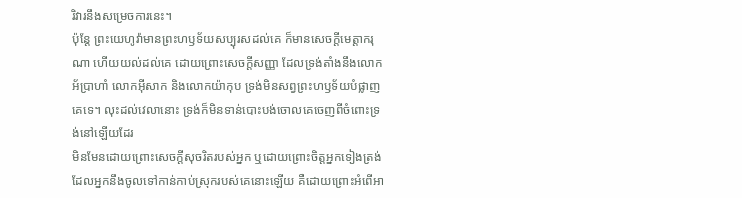រិវារនឹងសម្រេចការនេះ។
ប៉ុន្តែ ព្រះយេហូវ៉ាមានព្រះហឫទ័យសប្បុរសដល់គេ ក៏មានសេចក្ដីមេត្តាករុណា ហើយយល់ដល់គេ ដោយព្រោះសេចក្ដីសញ្ញា ដែលទ្រង់តាំងនឹងលោកអ័ប្រាហាំ លោកអ៊ីសាក និងលោកយ៉ាកុប ទ្រង់មិនសព្វព្រះហឫទ័យបំផ្លាញគេទេ។ លុះដល់វេលានោះ ទ្រង់ក៏មិនទាន់បោះបង់ចោលគេចេញពីចំពោះទ្រង់នៅឡើយដែរ
មិនមែនដោយព្រោះសេចក្ដីសុចរិតរបស់អ្នក ឬដោយព្រោះចិត្តអ្នកទៀងត្រង់ ដែលអ្នកនឹងចូលទៅកាន់កាប់ស្រុករបស់គេនោះឡើយ គឺដោយព្រោះអំពើអា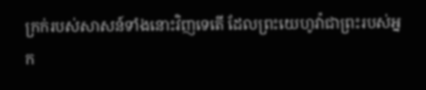ក្រក់របស់សាសន៍ទាំងនោះវិញទេតើ ដែលព្រះយេហូវ៉ាជាព្រះរបស់អ្នក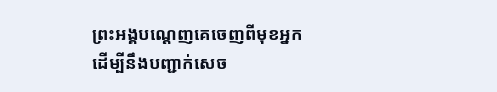ព្រះអង្គបណ្តេញគេចេញពីមុខអ្នក ដើម្បីនឹងបញ្ជាក់សេច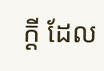ក្ដី ដែល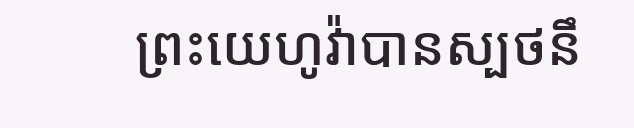ព្រះយេហូវ៉ាបានស្បថនឹ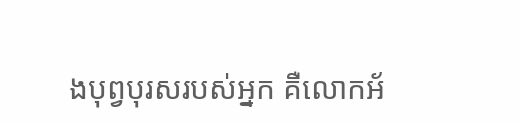ងបុព្វបុរសរបស់អ្នក គឺលោកអ័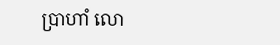ប្រាហាំ លោ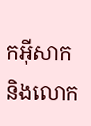កអ៊ីសាក និងលោក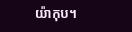យ៉ាកុប។